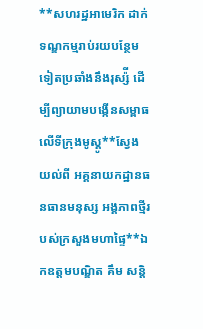**សហរដ្ឋអាមេរិក ដាក់ទណ្ឌកម្មរាប់រយបន្ថែមទៀតប្រឆាំងនឹងរុស្ស៉ី ដើម្បីព្យាយាមបង្កើនសម្ពាធលើទីក្រុងមូស្គូ**ស្វែងយល់ពី អគ្គនាយកដ្ឋានធនធានមនុស្ស អង្គភាពថ្មីរបស់ក្រសួងមហាផ្ទៃ**ឯកឧត្តមបណ្ឌិត គឹម សន្តិ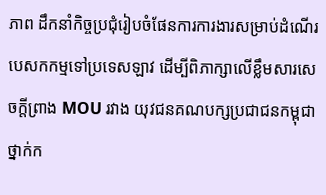ភាព ដឹកនាំកិច្ចប្រជុំរៀបចំផែនការការងារសម្រាប់ដំណើរបេសកកម្មទៅប្រទេសឡាវ ដើម្បីពិភាក្សាលើខ្លឹមសារសេចក្តីព្រាង MOU រវាង យុវជនគណបក្សប្រជាជនកម្ពុជាថ្នាក់ក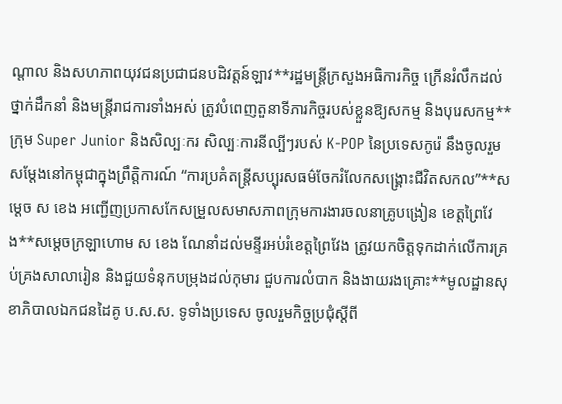ណ្តាល និងសហភាពយុវជនប្រជាជនបដិវត្តន៍ឡាវ**រដ្ឋមន្រ្តីក្រសួងអធិការកិច្ច ក្រើនរំលឹកដល់ថ្នាក់ដឹកនាំ និងមន្រ្តីរាជការទាំងអស់ ត្រូវបំពេញតួនាទីភារកិច្ចរបស់ខ្លួនឱ្យសកម្ម និងបុរេសកម្ម**ក្រុម Super Junior និងសិល្បៈករ សិល្បៈការនីល្បីៗរបស់ K-POP នៃប្រទេសកូរ៉េ នឹងចូលរួមសម្តែងនៅកម្ពុជាក្នុងព្រឹត្តិការណ៍ “ការប្រគំតន្រ្តីសប្បុរសធម៌ចែករំលែកសង្រ្គោះជីវិតសកល”**សម្ដេច ស ខេង អញ្ជើញប្រកាសកែសម្រួលសមាសភាពក្រុមការងារចលនាគ្រូបង្រៀន ខេត្តព្រៃវែង**សម្ដេចក្រឡាហោម ស ខេង ណែនាំដល់មន្ទីរអប់រំខេត្តព្រៃវែង ត្រូវយកចិត្តទុកដាក់លើការគ្រប់គ្រងសាលារៀន និងជួយទំនុកបម្រុងដល់កុមារ ជួបការលំបាក និងងាយរងគ្រោះ**មូលដ្ឋានសុខាភិបាលឯកជនដៃគូ ប.ស.ស. ទូទាំងប្រទេស ចូលរួមកិច្ចប្រជុំស្ដីពី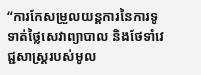“ការកែសម្រួលយន្តការនៃការទូទាត់ថ្លៃសេវាព្យាបាល និងថែទាំវេជ្ជសាស្រ្តរបស់មូល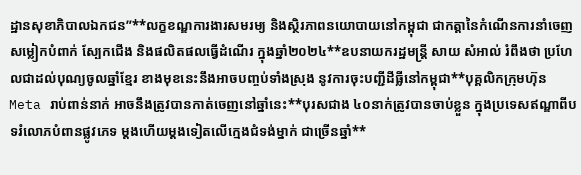ដ្ឋានសុខាភិបាលឯកជន”**លក្ខខណ្ឌការងារសមរម្យ និងស្ថិរភាពនយោបាយនៅកម្ពុជា ជាកត្តានៃកំណើនការនាំចេញសម្លៀកបំពាក់ ស្បែកជើង និងផលិតផលធ្វើដំណើរ ក្នុងឆ្នាំ២០២៤**ឧបនាយករដ្ឋមន្ត្រី សាយ សំអាល់ រំពឹងថា ប្រហែលជាដល់បុណ្យចូលឆ្នាំខ្មែរ ខាងមុខនេះនឹងអាចបញ្ចប់ទាំងស្រុង នូវការចុះបញ្ជីដីធ្លីនៅកម្ពុជា**បុគ្គលិកក្រុមហ៊ុន Meta រាប់ពាន់នាក់ អាចនឹងត្រូវបានកាត់ចេញនៅឆ្នាំនេះ**បុរសជាង ៤០នាក់ត្រូវបានចាប់ខ្លួន ក្នុងប្រទេសឥណ្ឌាពីបទរំលោភបំពានផ្លូវភេទ ម្តងហើយម្តងទៀតលើក្មេងជំទង់ម្នាក់ ជាច្រើនឆ្នាំ**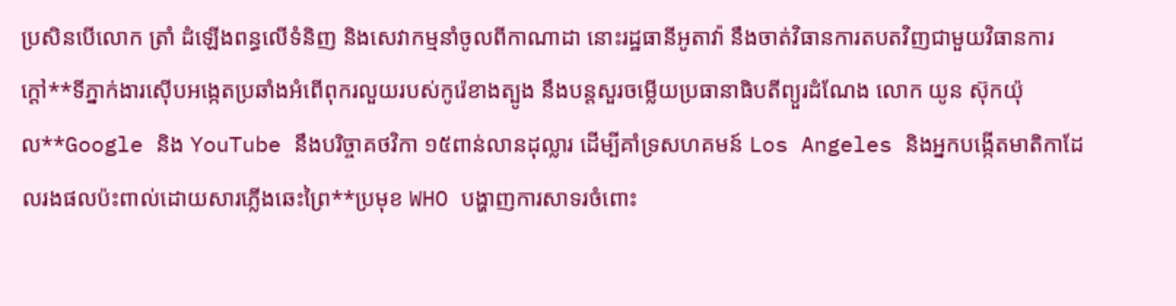ប្រសិនបើលោក ត្រាំ ដំឡើងពន្ធលើទំនិញ និងសេវាកម្មនាំចូលពីកាណាដា នោះរដ្ឋធានីអូតាវ៉ា នឹងចាត់វិធានការតបតវិញជាមួយវិធានការក្ដៅ**ទីភ្នាក់ងារស៊ើបអង្កេតប្រឆាំងអំពើពុករលួយរបស់កូរ៉េខាងត្បូង នឹងបន្តសួរចម្លើយប្រធានាធិបតីព្យួរដំណែង លោក យូន ស៊ុកយ៉ុល**Google និង YouTube នឹងបរិច្ចាគថវិកា ១៥ពាន់លានដុល្លារ ដើម្បីគាំទ្រសហគមន៍ Los Angeles និងអ្នកបង្កើតមាតិកាដែលរងផលប៉ះពាល់ដោយសារភ្លើងឆេះព្រៃ**ប្រមុខ WHO បង្ហាញការសាទរចំពោះ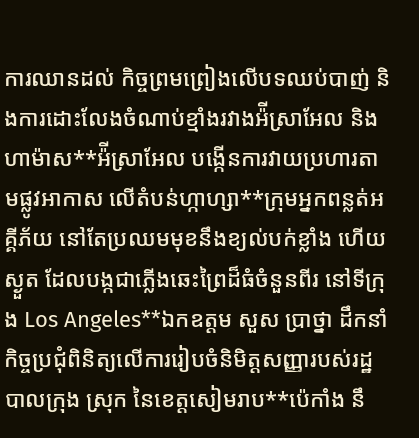ការឈានដល់ កិច្ចព្រមព្រៀងលើបទឈប់បាញ់ និងការដោះលែងចំណាប់ខ្មាំងរវាងអ៉ីស្រាអែល និងហាម៉ាស**អ៉ីស្រាអែល បង្កើនការវាយប្រហារតាមផ្លូវអាកាស លើតំបន់ហ្កាហ្សា**ក្រុមអ្នកពន្លត់អគ្គីភ័យ នៅតែប្រឈមមុខនឹងខ្យល់បក់ខ្លាំង ហើយស្ងួត ដែលបង្កជាភ្លើងឆេះព្រៃដ៏ធំចំនួនពីរ នៅទីក្រុង Los Angeles**ឯកឧត្តម សួស ប្រាថ្នា ដឹកនាំកិច្ចប្រជុំពិនិត្យលើការរៀបចំនិមិត្តសញ្ញារបស់រដ្ឋបាលក្រុង ស្រុក នៃខេត្តសៀមរាប**ប៉េកាំង នឹ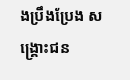ងប្រឹងប្រែង សង្រ្គោះជន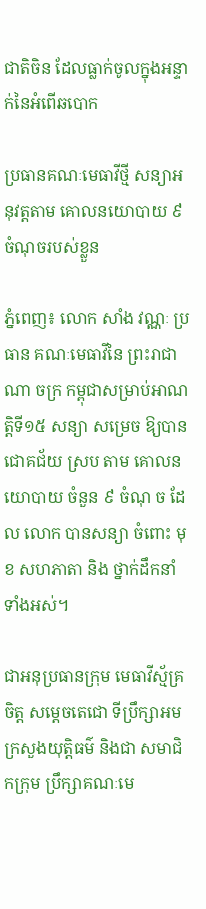ជាតិចិន ដែលធ្លាក់ចូលក្នុងអន្ទាក់នៃអំពើឆបោក

ប្រធានគណៈមេធាវីថ្មី សន្យាអនុវត្តតាម គោលនយោបាយ ៩ ចំណុចរបស់ខ្លួន

ភ្នំពេញ៖ លោក សាំង វណ្ណៈ ប្រធាន គណៈមេធាវីនៃ ព្រះរាជា ណា ចក្រ កម្ពុជាសម្រាប់អាណត្តិទី១៥ សន្យា សម្រេច ឱ្យបានជោគជ័យ ស្រប តាម គោលនយោបាយ ចំនួន ៩ ចំណុ ច ដែល លោក បានសន្យា ចំពោះ មុខ សហភាតា និង ថ្នាក់ដឹកនាំ ទាំងអស់។

ជាអនុប្រធានក្រុម មេធាវីស្ម័គ្រ ចិត្ត សម្តេចតេជោ ទីប្រឹក្សាអម ក្រសួងយុត្តិធម៌ និងជា សមាជិកក្រុម ប្រឹក្សាគណៈមេ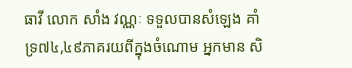ធាវី លោក សាំង វណ្ណៈ ទទួលបានសំឡេង គាំទ្រ៧៤,៤៩ភាគរយពីក្នុងចំណោម អ្នកមាន សិ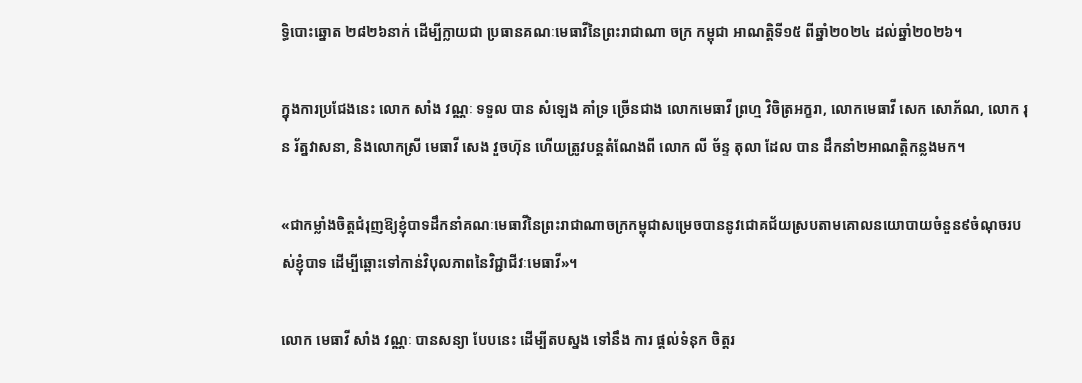ទ្ធិបោះឆ្នោត ២៨២៦នាក់ ដើម្បីក្លាយជា ប្រធានគណៈមេធាវីនៃព្រះរាជាណា ចក្រ កម្ពុជា អាណត្តិទី១៥ ពីឆ្នាំ២០២៤ ដល់ឆ្នាំ២០២៦។

ក្នុងការប្រជែងនេះ លោក សាំង វណ្ណៈ ទទួល បាន សំឡេង គាំទ្រ ច្រើនជាង លោកមេធាវី ព្រហ្ម វិចិត្រអក្ខរា, លោកមេធាវី សេក សោភ័ណ, លោក រុន រ័ត្នវាសនា, និងលោកស្រី មេធាវី សេង វួចហ៊ុន ហើយត្រូវបន្តតំណែងពី លោក លី ច័ន្ទ តុលា ដែល បាន ដឹកនាំ២អាណត្តិកន្លងមក។

«ជាកម្លាំងចិត្តជំរុញឱ្យខ្ញុំបាទដឹកនាំគណៈមេធាវីនៃព្រះរាជាណាចក្រកម្ពុជាសម្រេចបាននូវជោគជ័យស្របតាមគោលនយោបាយចំនួន៩ចំណុចរបស់ខ្ញុំបាទ ដើម្បីឆ្ពោះទៅកាន់វិបុលភាពនៃវិជ្ជាជីវៈមេធាវី»។

លោក មេធាវី សាំង វណ្ណៈ បានសន្យា បែបនេះ ដើម្បីតបស្នង ទៅនឹង ការ ផ្តល់ទំនុក ចិត្តរ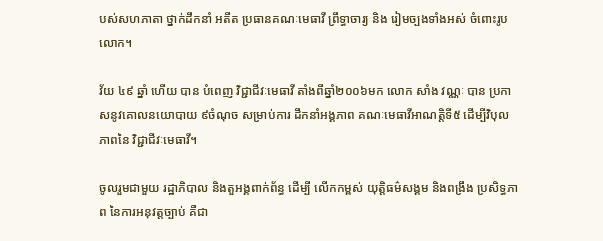បស់សហភាតា ថ្នាក់ដឹកនាំ អតីត ប្រធានគណៈមេធាវី ព្រឹទ្ធាចារ្យ និង រៀមច្បងទាំងអស់ ចំពោះរូបលោក។

វ័យ ៤៩ ឆ្នាំ ហើយ បាន បំពេញ វិជ្ជាជីវៈមេធាវី តាំងពីឆ្នាំ២០០៦មក លោក សាំង វណ្ណៈ បាន ប្រកាសនូវគោលនយោបាយ ៩ចំណុច សម្រាប់ការ ដឹកនាំអង្គភាព គណៈមេធាវីអាណត្តិទី៥ ដើម្បីវិបុល ភាពនៃ វិជ្ជាជីវៈមេធាវី។

ចូលរួមជាមួយ រដ្ឋាភិបាល និងតួអង្គពាក់ព័ន្ធ ដើម្បី លើកកម្ពស់ យុត្តិធម៌សង្គម និងពង្រឹង ប្រសិទ្ធភាព នៃការអនុវត្តច្បាប់ គឺជា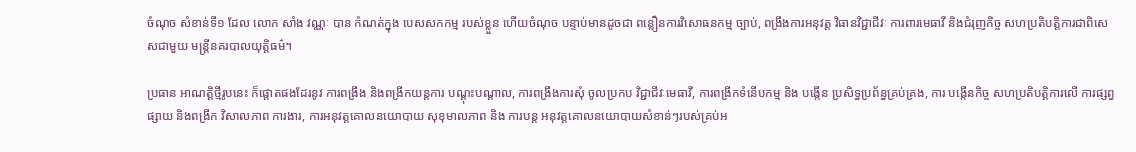ចំណុច សំខាន់ទី១ ដែល លោក សាំង វណ្ណៈ បាន កំណត់ក្នុង បេសសកកម្ម របស់ខ្លួន ហើយចំណុច បន្ទាប់មានដូចជា ពន្លឿនការវិសោធនកម្ម ច្បាប់, ពង្រឹងការអនុវត្ត វិធានវិជ្ជាជីវៈ ការពារមេធាវី និងជំរុញកិច្ច សហប្រតិបត្តិការជាពិសេសជាមួយ មន្ត្រីនគរបាលយុត្តិធម៌។

ប្រធាន អាណត្តិថ្មីរូបនេះ ក៏ផ្តោតផងដែរនូវ ការពង្រឹង និងពង្រីកយន្តការ បណ្តុះបណ្តាល, ការពង្រឹងការសុំ ចូលប្រកប វិជ្ជាជីវៈមេធាវី, ការពង្រីកទំនើបកម្ម និង បង្កើន ប្រសិទ្ធប្រព័ន្ធគ្រប់គ្រង, ការ បង្កើនកិច្ច សហប្រតិបត្តិការលើ ការផ្សព្វផ្សាយ និងពង្រីក វិសាលភាព ការងារ, ការអនុវត្តគោលនយោបាយ សុខុមាលភាព និង ការបន្ត អនុវត្តគោលនយោបាយសំខាន់ៗរបស់គ្រប់អ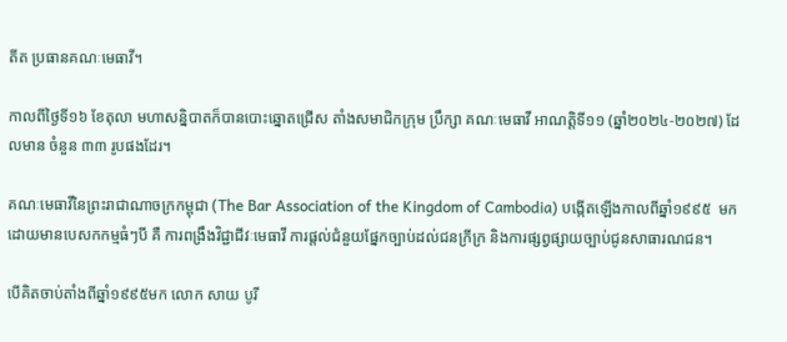តីត ប្រធានគណៈមេធាវី។

កាលពីថ្ងៃទី១៦ ខែតុលា មហាសន្និបាតក៏បានបោះឆ្នោតជ្រើស តាំងសមាជិកក្រុម ប្រឹក្សា គណៈមេធាវី អាណត្តិទី១១ (ឆ្នាំ២០២៤-២០២៧) ដែលមាន ចំនួន ៣៣ រូបផងដែរ។

គណៈមេធាវីនៃព្រះរាជាណាចក្រកម្ពុជា (The Bar Association of the Kingdom of Cambodia) បង្កើតឡើងកាលពីឆ្នាំ១៩៩៥  មក ដោយមានបេសកកម្មធំៗបី គឺ ការពង្រឹងវិជ្ជាជីវៈមេធាវី ការផ្តល់ជំនួយផ្នែកច្បាប់ដល់ជនក្រីក្រ និងការផ្សព្វផ្សាយច្បាប់ជូនសាធារណជន។

បើគិតចាប់តាំងពីឆ្នាំ១៩៩៥មក លោក សាយ បូរី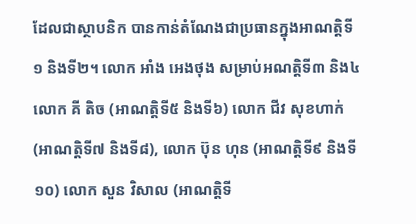ដែលជាស្ថាបនិក បានកាន់តំណែងជាប្រធានក្នុងអាណត្តិទី១ និងទី២។ លោក អាំង អេងថុង សម្រាប់អណត្តិទី៣ និង៤ លោក គី តិច (អាណត្តិទី៥ និងទី៦) លោក ជីវ សុខហាក់ (អាណត្តិទី៧ និងទី៨), លោក ប៊ុន ហុន (អាណត្តិទី៩ និងទី១០) លោក សួន វិសាល (អាណត្តិទី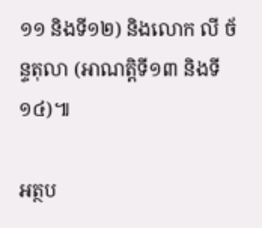១១ និងទី១២) និងលោក លី ច័ន្ទតុលា (អាណត្តិទី១៣ និងទី១៤)៕

អត្ថប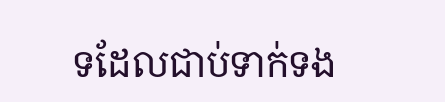ទដែលជាប់ទាក់ទង